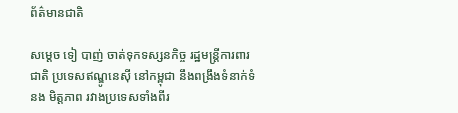ព័ត៌មានជាតិ

សម្ដេច ទៀ បាញ់ ចាត់ទុកទស្សនកិច្ច រដ្ឋមន្រ្តីការពារជាតិ ប្រទេសឥណ្ឌូនេស៊ី នៅកម្ពុជា នឹងពង្រឹងទំនាក់ទំនង មិត្តភាព រវាងប្រទេសទាំងពីរ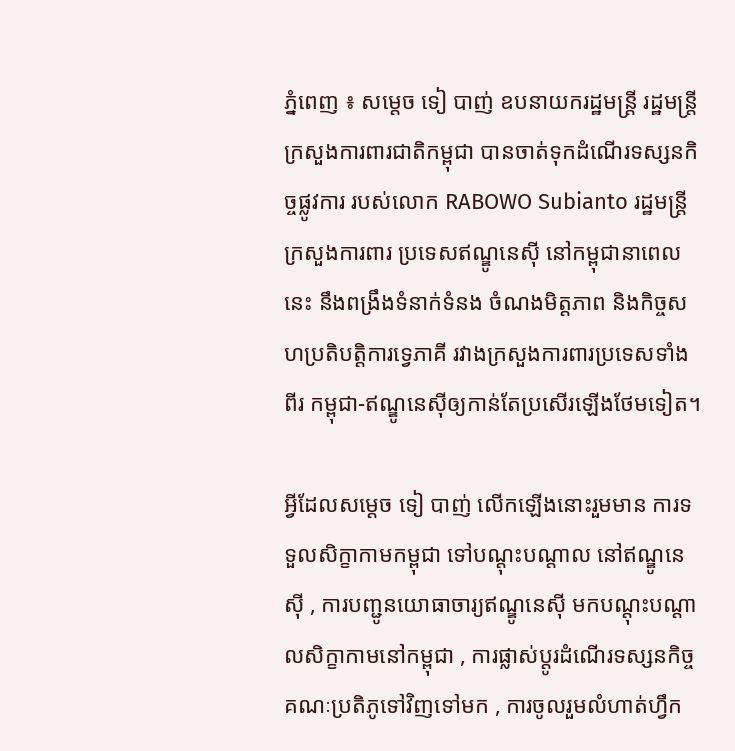ភ្នំពេញ ៖ សម្ដេច ទៀ បាញ់ ឧបនាយករដ្ឋមន្រ្តី រដ្ឋមន្រ្តីក្រសួងការពារជាតិកម្ពុជា បានចាត់ទុកដំណើរទស្សនកិច្ចផ្លូវការ របស់លោក RABOWO Subianto រដ្ឋមន្ត្រីក្រសួងការពារ ប្រទេសឥណ្ឌូនេស៊ី នៅកម្ពុជានាពេលនេះ នឹងពង្រឹងទំនាក់ទំនង ចំណងមិត្តភាព និងកិច្ចសហប្រតិបត្តិការទ្វេភាគី រវាងក្រសួងការពារប្រទេសទាំងពីរ កម្ពុជា-ឥណ្ឌូនេស៊ីឲ្យកាន់តែប្រសើរឡើងថែមទៀត។

អ្វីដែលសម្ដេច ទៀ បាញ់ លើកឡើងនោះរួមមាន ការទទួលសិក្ខាកាមកម្ពុជា ទៅបណ្តុះបណ្តាល នៅឥណ្ឌូនេស៊ី , ការបញ្ជូនយោធាចារ្យឥណ្ឌូនេស៊ី មកបណ្តុះបណ្តាលសិក្ខាកាមនៅកម្ពុជា , ការផ្លាស់ប្តូរដំណើរទស្សនកិច្ច គណៈប្រតិភូទៅវិញទៅមក , ការចូលរួមលំហាត់ហ្វឹក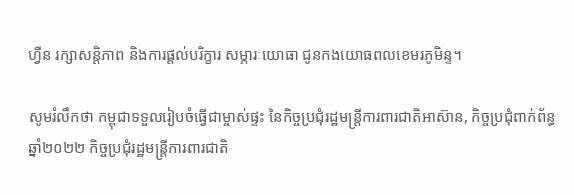ហ្វឺន រក្សាសន្តិភាព និងការផ្តល់បរិក្ខារ សម្ភារៈយោធា ជូនកងយោធពលខេមរភូមិន្ទ។

សូមរំលឹកថា កម្ពុជាទទួលរៀបចំធ្វើជាម្ចាស់ផ្ទះ នៃកិច្ចប្រជុំរដ្ឋមន្ត្រីការពារជាតិអាស៊ាន, កិច្ចប្រជុំពាក់ព័ន្ធឆ្នាំ២០២២ កិច្ចប្រជុំរដ្ឋមន្ត្រីការពារជាតិ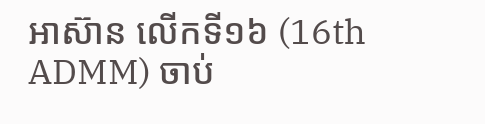អាស៊ាន លើកទី១៦ (16th ADMM) ចាប់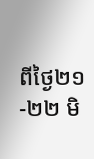ពីថ្ងៃ២១-២២ មិ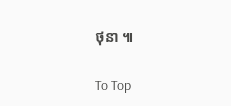ថុនា ៕

To Top